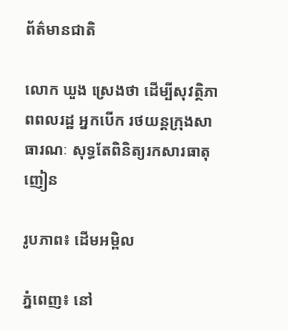ព័ត៌មានជាតិ

លោក ឃួង ស្រេងថា ដើម្បីសុវត្ថិភាពពលរដ្ឋ អ្នកបើក រថយន្តក្រុងសាធារណៈ សុទ្ធតែពិនិត្យរកសារធាតុញៀន

រូបភាព៖ ដើមអម្ពិល

ភ្នំពេញ៖ នៅ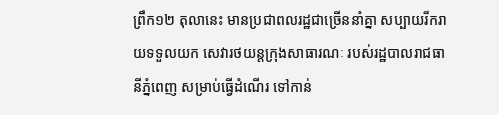ព្រឹក១២ តុលានេះ មានប្រជាពលរដ្ឋជាច្រើននាំគ្នា សប្បាយរីករាយទទួលយក សេវារថយន្តក្រុងសាធារណៈ របស់រដ្ឋបាលរាជធានីភ្នំពេញ សម្រាប់ធ្វើដំណើរ ទៅកាន់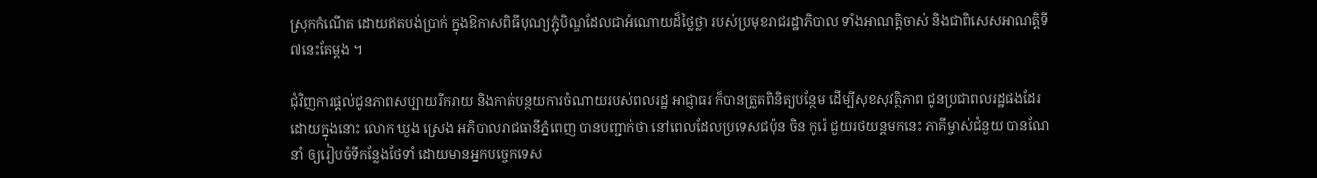ស្រុកកំណើត ដោយឥតបង់ប្រាក់ ក្នុងឱកាសពិធីបុណ្យភ្ជុំបិណ្ឌដែលជាអំណោយដ៏ថ្លៃថ្លា របស់ប្រមុខរាជរដ្ឋាភិបាល ទាំងអាណត្តិចាស់ និងជាពិសេសអាណត្តិទី៧នេះតែម្តង ។

ជុំវិញការផ្តល់ជូនភាពសប្បាយរីករាយ និងកាត់បន្ថយការចំណាយរបស់ពលរដ្ឋ អាជ្ញាធរ ក៏បានត្រួតពិនិត្យបន្ថែម ដើម្បីសុខសុវត្ថិភាព ជូនប្រជាពលរដ្ឋផងដែរ ដោយក្នុងនោះ លោក ឃួង ស្រេង អភិបាលរាជធានីភ្នំពេញ បានបញ្ជាក់ថា នៅពេលដែលប្រទេសជប៉ុន ចិន កូរ៉េ ជួយរថយន្តមកនេះ ភាគីម្ចាស់ជំនួយ បានណែនាំ ឲ្យរៀបចំទីកន្លែងថែទាំ ដោយមានអ្នកបច្ចេកទេស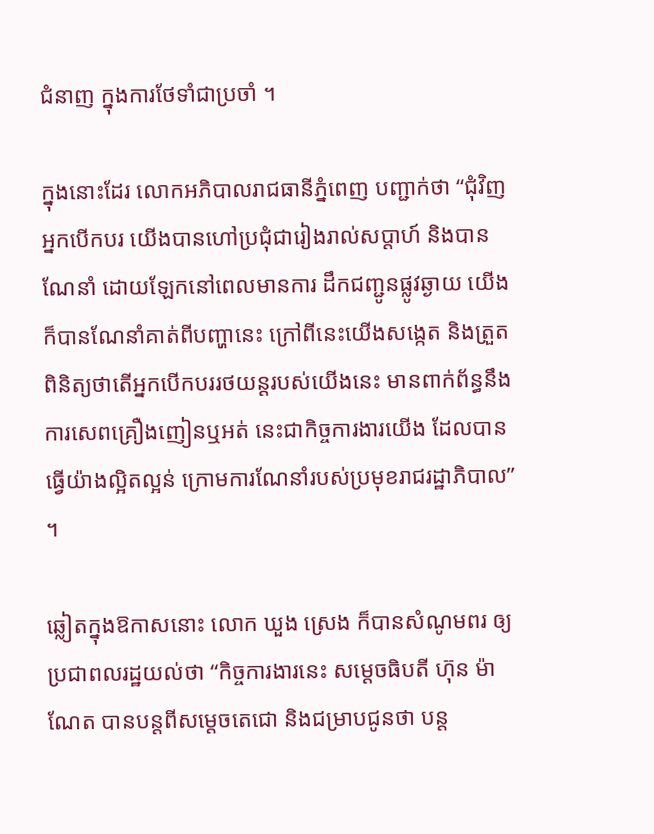ជំនាញ ក្នុងការថែទាំជាប្រចាំ ។

ក្នុងនោះដែរ លោកអភិបាលរាជធានីភ្នំពេញ បញ្ជាក់ថា “ជុំវិញអ្នកបើកបរ យើងបានហៅប្រជុំជារៀងរាល់សប្តាហ៍ និងបានណែនាំ ដោយឡែកនៅពេលមានការ ដឹកជញ្ជូនផ្លូវឆ្ងាយ យើងក៏បានណែនាំគាត់ពីបញ្ហានេះ ក្រៅពីនេះយើងសង្កេត និងត្រួតពិនិត្យថាតើអ្នកបើកបររថយន្តរបស់យើងនេះ មានពាក់ព័ន្ធនឹងការសេពគ្រឿងញៀនឬអត់ នេះជាកិច្ចការងារយើង ដែលបានធ្វើយ៉ាងល្អិតល្អន់ ក្រោមការណែនាំរបស់ប្រមុខរាជរដ្ឋាភិបាល” ។

ឆ្លៀតក្នុងឱកាសនោះ លោក ឃួង ស្រេង ក៏បានសំណូមពរ ឲ្យប្រជាពលរដ្ឋយល់ថា “កិច្ចការងារនេះ សម្តេចធិបតី ហ៊ុន ម៉ាណែត បានបន្តពីសម្តេចតេជោ និងជម្រាបជូនថា បន្ត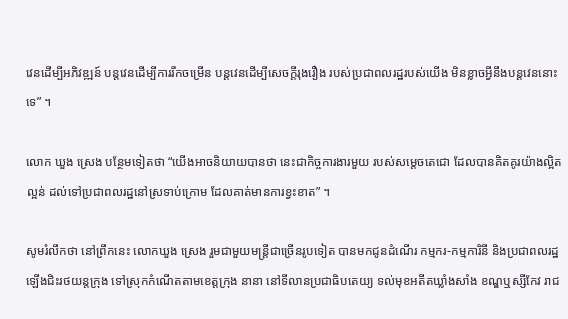វេនដើម្បីអភិវឌ្ឍន៍ បន្តវេនដើម្បីការរីកចម្រើន បន្តវេនដើម្បីសេចក្តីរុងរឿង របស់ប្រជាពលរដ្ឋរបស់យើង មិនខ្លាចអ្វីនឹងបន្តវេននោះទេ” ។

លោក ឃួង ស្រេង បន្ថែមទៀតថា “យើងអាចនិយាយបានថា នេះជាកិច្ចការងារមួយ របស់សម្តេចតេជោ ដែលបានគិតគូរយ៉ាងល្អិតល្អន់ ដល់ទៅប្រជាពលរដ្ឋនៅស្រទាប់ក្រោម ដែលគាត់មានការខ្វះខាត” ។

សូមរំលឹកថា នៅព្រឹកនេះ លោកឃួង ស្រេង រួមជាមួយមន្ត្រីជាច្រើនរូបទៀត បានមកជូនដំណើរ កម្មករ-កម្មការិនី និងប្រជាពលរដ្ឋឡើងជិះរថយន្តក្រុង ទៅស្រុកកំណើតតាមខេត្តក្រុង នានា នៅទីលានប្រជាធិបតេយ្យ ទល់មុខអតីតឃ្លាំងសាំង ខណ្ឌឬស្សីកែវ រាជ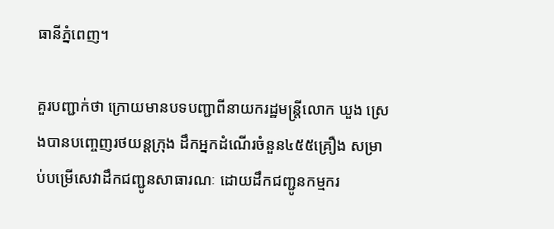ធានីភ្នំពេញ។

គួរបញ្ជាក់ថា ក្រោយមានបទបញ្ជាពីនាយករដ្ឋមន្រ្តីលោក ឃួង ស្រេងបានបញ្ចេញរថយន្តក្រុង ដឹកអ្នកដំណើរចំនួន៤៥៥គ្រឿង សម្រាប់បម្រើសេវាដឹកជញ្ជូនសាធារណៈ ដោយដឹកជញ្ជូនកម្មករ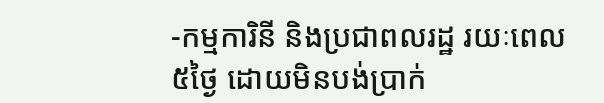-កម្មការិនី និងប្រជាពលរដ្ឋ រយៈពេល ៥ថ្ងៃ ដោយមិនបង់ប្រាក់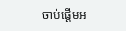ចាប់ផ្តើមអ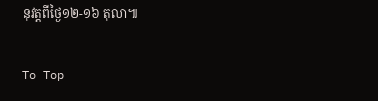នុវត្តពីថ្ងៃ១២-១៦ តុលា៕

To Top